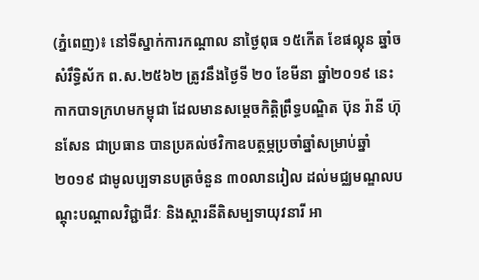(ភ្នំពេញ)៖ នៅទីស្នាក់ការកណ្តាល នាថ្ងៃពុធ ១៥កើត ខែផល្គុន ឆ្នាំច សំរឹទ្ធិស័ក ព.ស.២៥៦២ ត្រូវនឹងថ្ងៃទី ២០ ខែមីនា ឆ្នាំ២០១៩ នេះ កាកបាទក្រហមកម្ពុជា ដែលមានសម្តេចកិត្តិព្រឹទ្ធបណ្ឌិត ប៊ុន រ៉ានី ហ៊ុនសែន ជាប្រធាន បានប្រគល់ថវិកាឧបត្ថម្ភប្រចាំឆ្នាំសម្រាប់ឆ្នាំ២០១៩ ជាមូលប្បទានបត្រចំនួន ៣០លានរៀល ដល់មជ្ឈមណ្ឌលបណ្ដុះបណ្ដាលវិជ្ជាជីវៈ និងស្ដារនីតិសម្បទាយុវនារី អា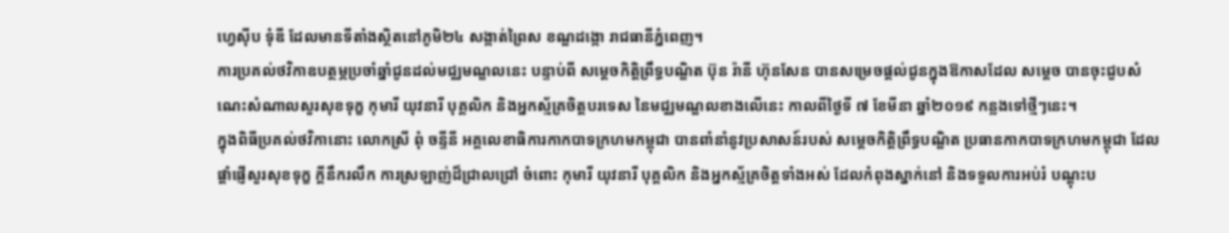ហ្វេស៊ីប ទុំឌី ដែលមានទីតាំងស្ថិតនៅភូមិ២៤ សង្កាត់ព្រៃស ខណ្ឌដង្កោ រាជធានីភ្នំពេញ។
ការប្រគល់ថវិកាឧបត្ថម្ភប្រចាំឆ្នាំជូនដល់មជ្ឈមណ្ឌលនេះ បន្ទាប់ពី សម្តេចកិត្តិព្រឹទ្ធបណ្ឌិត ប៊ុន រ៉ានី ហ៊ុនសែន បានសម្រេចផ្តល់ជូនក្នុងឱកាសដែល សម្តេច បានចុះជួបសំណេះសំណាលសួរសុខទុក្ខ កុមារី យុវនារី បុគ្គលិក និងអ្នកស្ម័គ្រចិត្តបរទេស នៃមជ្ឈមណ្ឌលខាងលើនេះ កាលពីថ្ងៃទី ៧ ខែមីនា ឆ្នាំ២០១៩ កន្លងទៅថ្មីៗនេះ។
ក្នុងពិធីប្រគល់ថវិកានោះ លោកស្រី ពុំ ចន្ទីនី អគ្គលេខាធិការកាកបាទក្រហមកម្ពុជា បានពាំនាំនូវប្រសាសន៍របស់ សម្តេចកិត្តិព្រឹទ្ធបណ្ឌិត ប្រធានកាកបាទក្រហមកម្ពុជា ដែលផ្តាំផ្ញើសួរសុខទុក្ខ ក្តីនឹករលឹក ការស្រឡាញ់ដ៏ជ្រាលជ្រៅ ចំពោះ កុមារី យុវនារី បុគ្គលិក និងអ្នកស្ម័គ្រចិត្តទាំងអស់ ដែលកំពុងស្នាក់នៅ និងទទួលការអប់រំ បណ្តុះប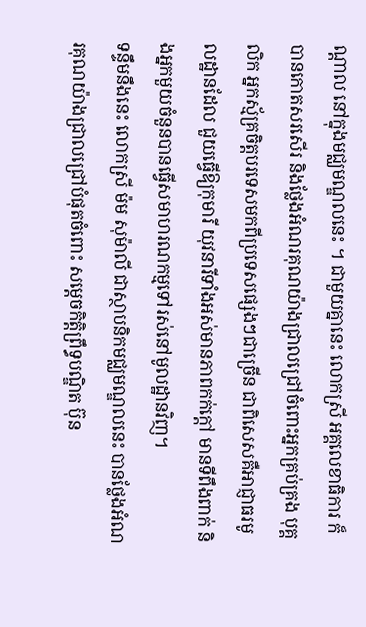ណ្តាល នៅក្នុងមជ្ឈមណ្ឌលនេះ ។ ជាមួយគ្នានេះ លោកស្រី អគ្គលេខាធិការ ក៏បានកោតសរសើរ និងថ្លែងអំណរគុណយ៉ាងជ្រាលជ្រៅចំពោះអ្នកគ្រប់គ្រង បុគ្គលិក អ្នកស្ម័គ្រចិត្តបរទេសមកពីប្រទេសផ្សេងៗជាច្រើន ជាពិសេសគឺអាជ្ញាធរមូលដ្ឋានដែល ជួយធ្វើឱ្យកុមារី យុវនារីទាំងអស់មានភាពកក់ក្តៅ មានទីពឹងពាក់ និងអ្នកមួយចំនួនបានធ្វើសមាហរណកម្មទៅរស់នៅមូលដ្ឋានវិញ។
ទន្ទឹមនឹងនេះ លោកស្រី ម៉ម សុម៉ាលី ជាស្ថាបនិកមជ្ឈមណ្ឌលនេះ បានថ្លែងអំណរគុណយ៉ាងជ្រាលជ្រៅបំផុតចំពោះ សម្ដេចកិត្តិព្រឹទ្ធបណ្ឌិត ប៊ុន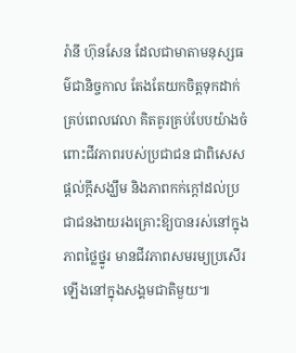រ៉ានី ហ៊ុនសែន ដែលជាមាតាមនុស្សធម៌ជានិច្ចកាល តែងតែយកចិត្ដទុកដាក់គ្រប់ពេលវេលា គិតគូរគ្រប់បែបយ៉ាងចំពោះជីវភាពរបស់ប្រជាជន ជាពិសេស ផ្តល់ក្តីសង្ឃឹម និងភាពកក់ក្តៅដល់ប្រជាជនងាយរងគ្រោះឱ្យបានរស់នៅក្នុងភាពថ្លៃថ្នូរ មានជីវភាពសមរម្យប្រសើរឡើងនៅក្នុងសង្គមជាតិមួយ៕